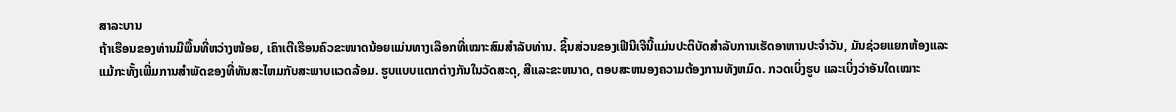ສາລະບານ
ຖ້າເຮືອນຂອງທ່ານມີພື້ນທີ່ຫວ່າງໜ້ອຍ, ເຄົາເຕີເຮືອນຄົວຂະໜາດນ້ອຍແມ່ນທາງເລືອກທີ່ເໝາະສົມສຳລັບທ່ານ. ຊິ້ນສ່ວນຂອງເຟີນີເຈີນີ້ແມ່ນປະຕິບັດສໍາລັບການເຮັດອາຫານປະຈໍາວັນ, ມັນຊ່ວຍແຍກຫ້ອງແລະແມ້ກະທັ້ງເພີ່ມການສໍາພັດຂອງທີ່ທັນສະໄຫມກັບສະພາບແວດລ້ອມ. ຮູບແບບແຕກຕ່າງກັນໃນວັດສະດຸ, ສີແລະຂະຫນາດ, ຕອບສະຫນອງຄວາມຕ້ອງການທັງຫມົດ. ກວດເບິ່ງຮູບ ແລະເບິ່ງວ່າອັນໃດເໝາະ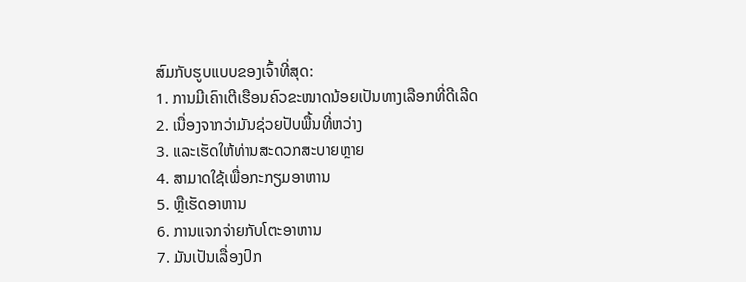ສົມກັບຮູບແບບຂອງເຈົ້າທີ່ສຸດ:
1. ການມີເຄົາເຕີເຮືອນຄົວຂະໜາດນ້ອຍເປັນທາງເລືອກທີ່ດີເລີດ
2. ເນື່ອງຈາກວ່າມັນຊ່ວຍປັບພື້ນທີ່ຫວ່າງ
3. ແລະເຮັດໃຫ້ທ່ານສະດວກສະບາຍຫຼາຍ
4. ສາມາດໃຊ້ເພື່ອກະກຽມອາຫານ
5. ຫຼືເຮັດອາຫານ
6. ການແຈກຈ່າຍກັບໂຕະອາຫານ
7. ມັນເປັນເລື່ອງປົກ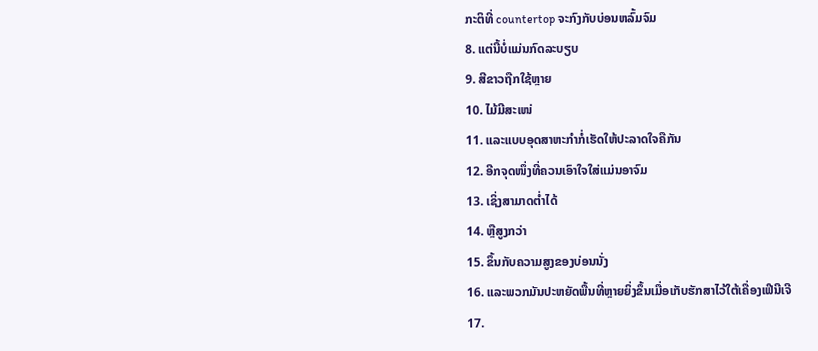ກະຕິທີ່ countertop ຈະກົງກັບບ່ອນຫລົ້ມຈົມ
8. ແຕ່ນີ້ບໍ່ແມ່ນກົດລະບຽບ
9. ສີຂາວຖືກໃຊ້ຫຼາຍ
10. ໄມ້ມີສະເໜ່
11. ແລະແບບອຸດສາຫະກຳກໍ່ເຮັດໃຫ້ປະລາດໃຈຄືກັນ
12. ອີກຈຸດໜຶ່ງທີ່ຄວນເອົາໃຈໃສ່ແມ່ນອາຈົມ
13. ເຊິ່ງສາມາດຕໍ່າໄດ້
14. ຫຼືສູງກວ່າ
15. ຂຶ້ນກັບຄວາມສູງຂອງບ່ອນນັ່ງ
16. ແລະພວກມັນປະຫຍັດພື້ນທີ່ຫຼາຍຍິ່ງຂຶ້ນເມື່ອເກັບຮັກສາໄວ້ໃຕ້ເຄື່ອງເຟີນີເຈີ
17.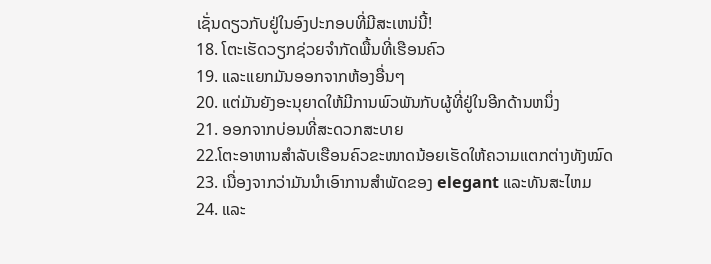ເຊັ່ນດຽວກັບຢູ່ໃນອົງປະກອບທີ່ມີສະເຫນ່ນີ້!
18. ໂຕະເຮັດວຽກຊ່ວຍຈຳກັດພື້ນທີ່ເຮືອນຄົວ
19. ແລະແຍກມັນອອກຈາກຫ້ອງອື່ນໆ
20. ແຕ່ມັນຍັງອະນຸຍາດໃຫ້ມີການພົວພັນກັບຜູ້ທີ່ຢູ່ໃນອີກດ້ານຫນຶ່ງ
21. ອອກຈາກບ່ອນທີ່ສະດວກສະບາຍ
22.ໂຕະອາຫານສຳລັບເຮືອນຄົວຂະໜາດນ້ອຍເຮັດໃຫ້ຄວາມແຕກຕ່າງທັງໝົດ
23. ເນື່ອງຈາກວ່າມັນນໍາເອົາການສໍາພັດຂອງ elegant ແລະທັນສະໄຫມ
24. ແລະ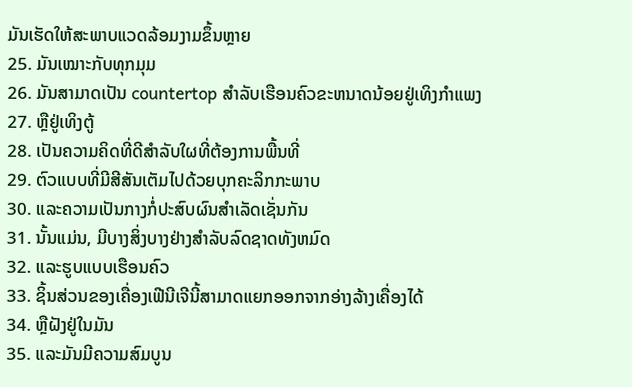ມັນເຮັດໃຫ້ສະພາບແວດລ້ອມງາມຂຶ້ນຫຼາຍ
25. ມັນເໝາະກັບທຸກມຸມ
26. ມັນສາມາດເປັນ countertop ສໍາລັບເຮືອນຄົວຂະຫນາດນ້ອຍຢູ່ເທິງກໍາແພງ
27. ຫຼືຢູ່ເທິງຕູ້
28. ເປັນຄວາມຄິດທີ່ດີສຳລັບໃຜທີ່ຕ້ອງການພື້ນທີ່
29. ຕົວແບບທີ່ມີສີສັນເຕັມໄປດ້ວຍບຸກຄະລິກກະພາບ
30. ແລະຄວາມເປັນກາງກໍ່ປະສົບຜົນສໍາເລັດເຊັ່ນກັນ
31. ນັ້ນແມ່ນ, ມີບາງສິ່ງບາງຢ່າງສໍາລັບລົດຊາດທັງຫມົດ
32. ແລະຮູບແບບເຮືອນຄົວ
33. ຊິ້ນສ່ວນຂອງເຄື່ອງເຟີນີເຈີນີ້ສາມາດແຍກອອກຈາກອ່າງລ້າງເຄື່ອງໄດ້
34. ຫຼືຝັງຢູ່ໃນມັນ
35. ແລະມັນມີຄວາມສົມບູນ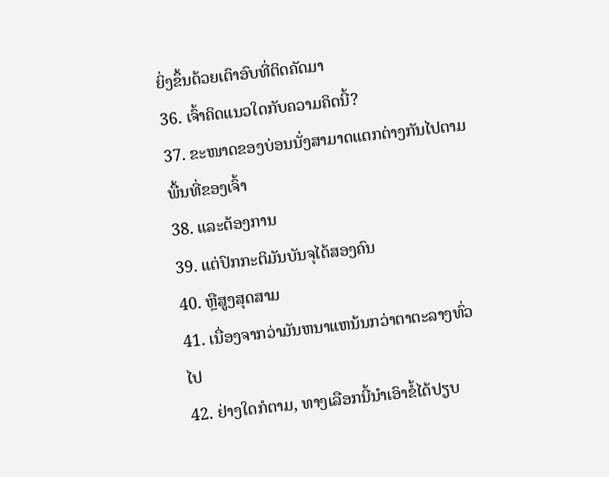ຍິ່ງຂຶ້ນດ້ວຍເຕົາອົບທີ່ຕິດຄັດມາ
36. ເຈົ້າຄິດແນວໃດກັບຄວາມຄິດນີ້?
37. ຂະໜາດຂອງບ່ອນນັ່ງສາມາດແຕກຕ່າງກັນໄປຕາມພື້ນທີ່ຂອງເຈົ້າ
38. ແລະຕ້ອງການ
39. ແຕ່ປົກກະຕິມັນບັນຈຸໄດ້ສອງຄົນ
40. ຫຼືສູງສຸດສາມ
41. ເນື່ອງຈາກວ່າມັນຫນາແຫນ້ນກວ່າຕາຕະລາງທົ່ວໄປ
42. ຢ່າງໃດກໍຕາມ, ທາງເລືອກນີ້ນໍາເອົາຂໍ້ໄດ້ປຽບ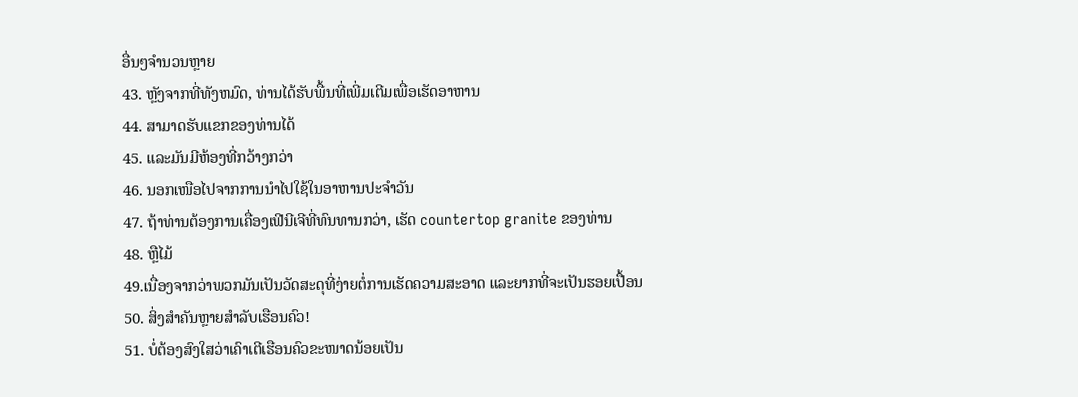ອື່ນໆຈໍານວນຫຼາຍ
43. ຫຼັງຈາກທີ່ທັງຫມົດ, ທ່ານໄດ້ຮັບພື້ນທີ່ເພີ່ມເຕີມເພື່ອເຮັດອາຫານ
44. ສາມາດຮັບແຂກຂອງທ່ານໄດ້
45. ແລະມັນມີຫ້ອງທີ່ກວ້າງກວ່າ
46. ນອກເໜືອໄປຈາກການນຳໄປໃຊ້ໃນອາຫານປະຈໍາວັນ
47. ຖ້າທ່ານຕ້ອງການເຄື່ອງເຟີນີເຈີທີ່ທົນທານກວ່າ, ເຮັດ countertop granite ຂອງທ່ານ
48. ຫຼືໄມ້
49.ເນື່ອງຈາກວ່າພວກມັນເປັນວັດສະດຸທີ່ງ່າຍຕໍ່ການເຮັດຄວາມສະອາດ ແລະຍາກທີ່ຈະເປັນຮອຍເປື້ອນ
50. ສິ່ງສຳຄັນຫຼາຍສຳລັບເຮືອນຄົວ!
51. ບໍ່ຕ້ອງສົງໃສວ່າເຄົາເຕີເຮືອນຄົວຂະໜາດນ້ອຍເປັນ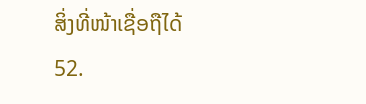ສິ່ງທີ່ໜ້າເຊື່ອຖືໄດ້
52.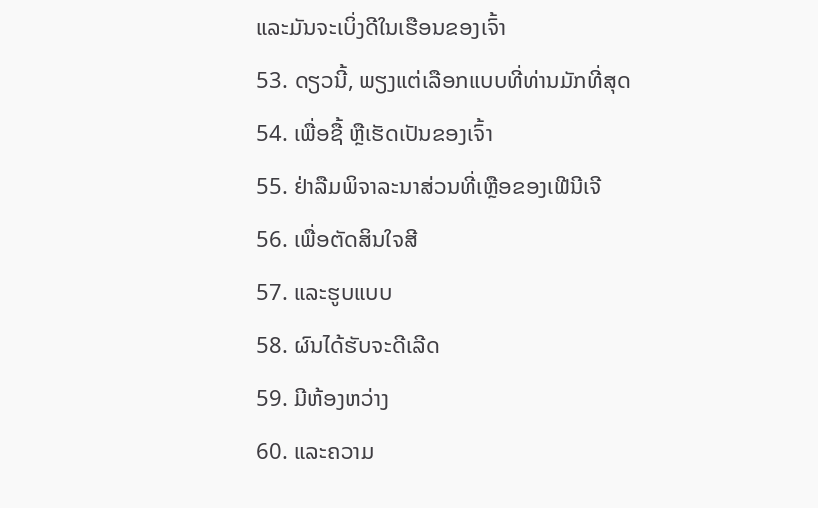ແລະມັນຈະເບິ່ງດີໃນເຮືອນຂອງເຈົ້າ
53. ດຽວນີ້, ພຽງແຕ່ເລືອກແບບທີ່ທ່ານມັກທີ່ສຸດ
54. ເພື່ອຊື້ ຫຼືເຮັດເປັນຂອງເຈົ້າ
55. ຢ່າລືມພິຈາລະນາສ່ວນທີ່ເຫຼືອຂອງເຟີນີເຈີ
56. ເພື່ອຕັດສິນໃຈສີ
57. ແລະຮູບແບບ
58. ຜົນໄດ້ຮັບຈະດີເລີດ
59. ມີຫ້ອງຫວ່າງ
60. ແລະຄວາມ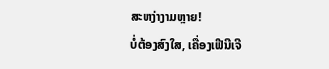ສະຫງ່າງາມຫຼາຍ!
ບໍ່ຕ້ອງສົງໃສ, ເຄື່ອງເຟີນີເຈີ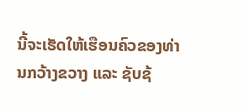ນີ້ຈະເຮັດໃຫ້ເຮືອນຄົວຂອງທ່ານກວ້າງຂວາງ ແລະ ຊັບຊ້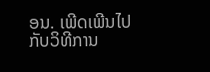ອນ. ເພີດເພີນໄປກັບວິທີການ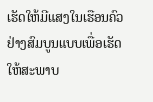ເຮັດໃຫ້ມີແສງໃນເຮືອນຄົວຢ່າງສົມບູນແບບເພື່ອເຮັດໃຫ້ສະພາບ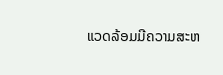ແວດລ້ອມມີຄວາມສະຫ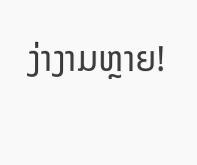ງ່າງາມຫຼາຍ!